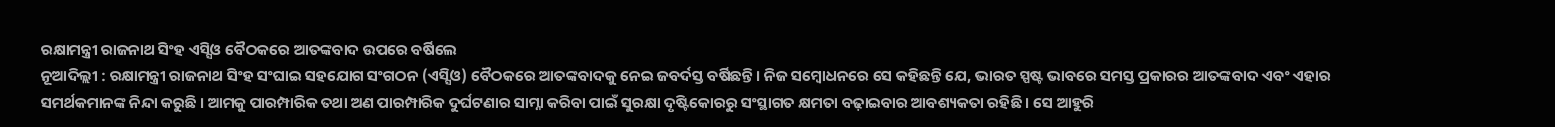ରକ୍ଷାମନ୍ତ୍ରୀ ରାଜନାଥ ସିଂହ ଏସ୍ସିଓ ବୈଠକରେ ଆତଙ୍କବାଦ ଉପରେ ବର୍ଷିଲେ
ନୂଆଦିଲ୍ଲୀ : ରକ୍ଷାମନ୍ତ୍ରୀ ରାଜନାଥ ସିଂହ ସଂଘାଇ ସହଯୋଗ ସଂଗଠନ (ଏସ୍ସିଓ) ବୈଠକରେ ଆତଙ୍କବାଦକୁ ନେଇ ଜବର୍ଦସ୍ତ ବର୍ଷିଛନ୍ତି । ନିଜ ସମ୍ବୋଧନରେ ସେ କହିଛନ୍ତି ଯେ, ଭାରତ ସ୍ପଷ୍ଟ ଭାବରେ ସମସ୍ତ ପ୍ରକାରର ଆତଙ୍କବାଦ ଏବଂ ଏହାର ସମର୍ଥକମାନଙ୍କ ନିନ୍ଦା କରୁଛି । ଆମକୁ ପାରମ୍ପାରିକ ତଥା ଅଣ ପାରମ୍ପାରିକ ଦୁର୍ଘଟଣାର ସାମ୍ନା କରିବା ପାଇଁ ସୁରକ୍ଷା ଦୃଷ୍ଟିକୋରରୁ ସଂସ୍ଥାଗତ କ୍ଷମତା ବଢ଼ାଇବାର ଆବଶ୍ୟକତା ରହିଛି । ସେ ଆହୁରି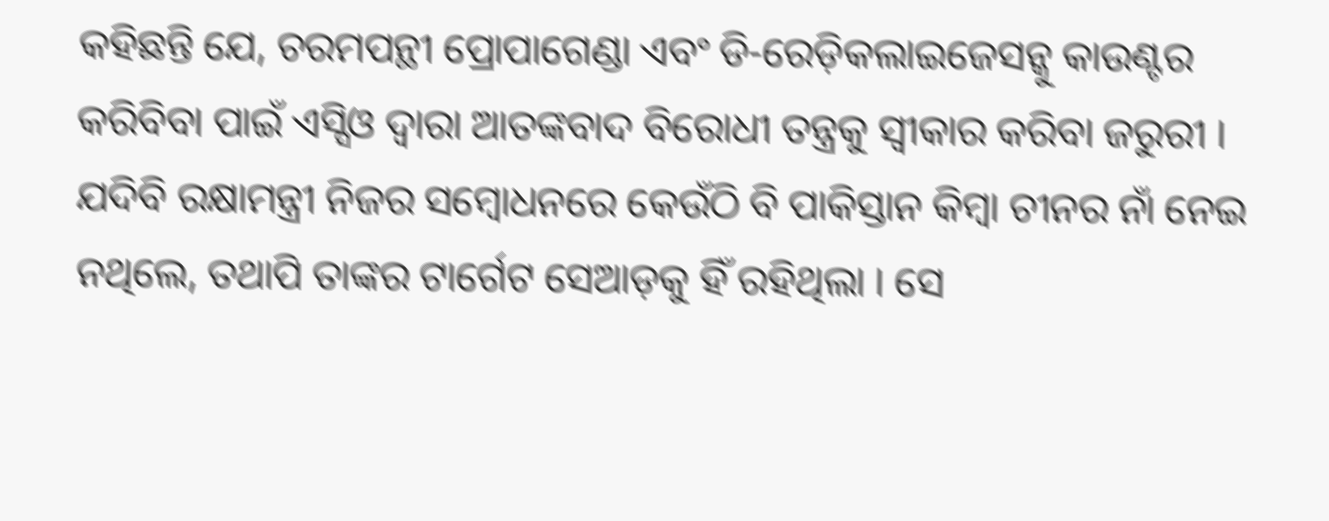କହିଛନ୍ତି ଯେ, ଚରମପନ୍ଥୀ ପ୍ରୋପାଗେଣ୍ଡା ଏବଂ ଡି-ରେଡ଼ିକଲାଇଜେସନ୍କୁ କାଉଣ୍ଟର କରିବିବା ପାଇଁ ଏସ୍ସିଓ ଦ୍ୱାରା ଆତଙ୍କବାଦ ବିରୋଧୀ ତନ୍ତ୍ରକୁ ସ୍ୱୀକାର କରିବା ଜରୁରୀ । ଯଦିବି ରକ୍ଷାମନ୍ତ୍ରୀ ନିଜର ସମ୍ବୋଧନରେ କେଉଁଠି ବି ପାକିସ୍ତାନ କିମ୍ବା ଚୀନର ନାଁ ନେଇ ନଥିଲେ, ତଥାପି ତାଙ୍କର ଟାର୍ଗେଟ ସେଆଡ଼କୁ ହିଁ ରହିଥିଲା । ସେ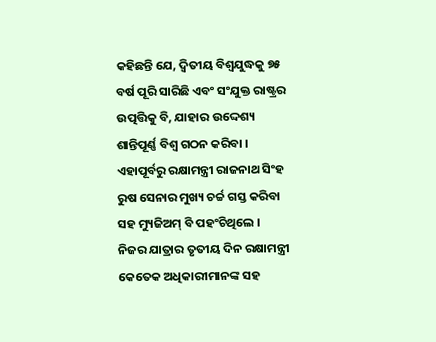କହିଛନ୍ତି ଯେ, ଦ୍ୱିତୀୟ ବିଶ୍ୱଯୁଦ୍ଧକୁ ୭୫ ବର୍ଷ ପୂରି ସାରିଛି ଏବଂ ସଂଯୁକ୍ତ ରାଷ୍ଟ୍ରର ଉତ୍ପତ୍ତିକୁ ବି, ଯାହାର ଉଦ୍ଦେଶ୍ୟ ଶାନ୍ତିପୂର୍ଣ୍ଣ ବିଶ୍ୱ ଗଠନ କରିବା । ଏହାପୂର୍ବରୁ ରକ୍ଷାମନ୍ତ୍ରୀ ରାଜନାଥ ସିଂହ ରୁଷ ସେନାର ମୁଖ୍ୟ ଚର୍ଚ୍ଚ ଗସ୍ତ କରିବା ସହ ମ୍ୟୁଜିଅମ୍ ବି ପହଂଚିଥିଲେ । ନିଜର ଯାତ୍ରାର ତୃତୀୟ ଦିନ ରକ୍ଷାମନ୍ତ୍ରୀ କେତେକ ଅଧିକାରୀମାନଙ୍କ ସହ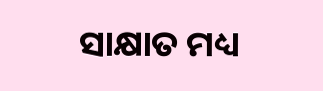ସାକ୍ଷାତ ମଧ୍ୟ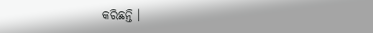କରିଛନ୍ତି ।